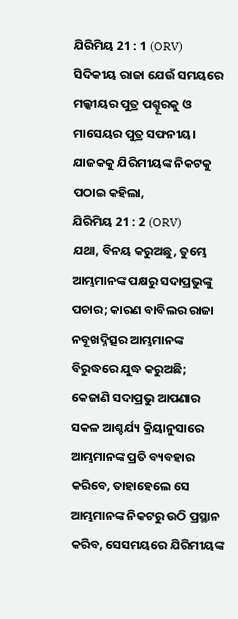ଯିରିମିୟ 21 : 1 (ORV)
ସିଦିକୀୟ ରାଜା ଯେଉଁ ସମୟରେ ମଲ୍କୀୟର ପୁତ୍ର ପଶ୍ହୂରକୁ ଓ ମାସେୟର ପୁତ୍ର ସଫନୀୟ। ଯାଜକକୁ ଯିରିମୀୟଙ୍କ ନିକଟକୁ ପଠାଇ କହିଲା,
ଯିରିମିୟ 21 : 2 (ORV)
ଯଥା, ବିନୟ କରୁଅଛୁ, ତୁମ୍ଭେ ଆମ୍ଭମାନଙ୍କ ପକ୍ଷରୁ ସଦାପ୍ରଭୁଙ୍କୁ ପଚାର; କାରଣ ବାବିଲର ରାଜା ନବୂଖଦ୍ନିତ୍ସର ଆମ୍ଭମାନଙ୍କ ବିରୁଦ୍ଧରେ ଯୁଦ୍ଧ କରୁଅଛି; କେଜାଣି ସଦାପ୍ରଭୁ ଆପଣାର ସକଳ ଆଶ୍ଚର୍ଯ୍ୟ କ୍ରିୟାନୁସାରେ ଆମ୍ଭମାନଙ୍କ ପ୍ରତି ବ୍ୟବହାର କରିବେ, ତାହାହେଲେ ସେ ଆମ୍ଭମାନଙ୍କ ନିକଟରୁ ଉଠି ପ୍ରସ୍ଥାନ କରିବ, ସେସମୟରେ ଯିରିମୀୟଙ୍କ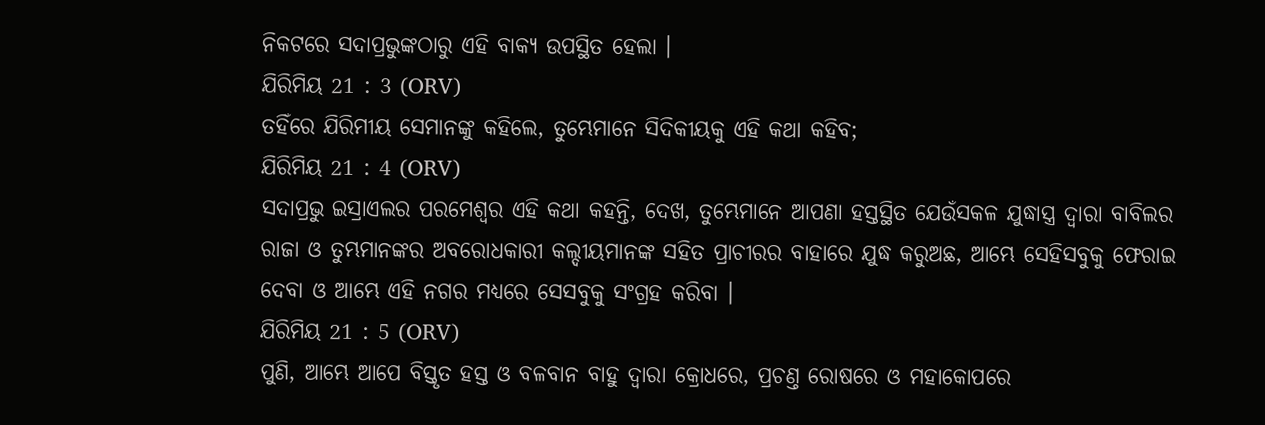ନିକଟରେ ସଦାପ୍ରଭୁଙ୍କଠାରୁ ଏହି ବାକ୍ୟ ଉପସ୍ଥିତ ହେଲା ।
ଯିରିମିୟ 21 : 3 (ORV)
ତହିଁରେ ଯିରିମୀୟ ସେମାନଙ୍କୁ କହିଲେ, ତୁମ୍ଭେମାନେ ସିଦିକୀୟକୁ ଏହି କଥା କହିବ;
ଯିରିମିୟ 21 : 4 (ORV)
ସଦାପ୍ରଭୁ ଇସ୍ରାଏଲର ପରମେଶ୍ଵର ଏହି କଥା କହନ୍ତି, ଦେଖ, ତୁମ୍ଭେମାନେ ଆପଣା ହସ୍ତସ୍ଥିତ ଯେଉଁସକଳ ଯୁଦ୍ଧାସ୍ତ୍ର ଦ୍ଵାରା ବାବିଲର ରାଜା ଓ ତୁମ୍ଭମାନଙ୍କର ଅବରୋଧକାରୀ କଲ୍ଦୀୟମାନଙ୍କ ସହିତ ପ୍ରାଚୀରର ବାହାରେ ଯୁଦ୍ଧ କରୁଅଛ, ଆମ୍ଭେ ସେହିସବୁକୁ ଫେରାଇ ଦେବା ଓ ଆମ୍ଭେ ଏହି ନଗର ମଧ୍ୟରେ ସେସବୁକୁ ସଂଗ୍ରହ କରିବା ।
ଯିରିମିୟ 21 : 5 (ORV)
ପୁଣି, ଆମ୍ଭେ ଆପେ ବିସ୍ତୃତ ହସ୍ତ ଓ ବଳବାନ ବାହୁ ଦ୍ଵାରା କ୍ରୋଧରେ, ପ୍ରଚଣ୍ତ ରୋଷରେ ଓ ମହାକୋପରେ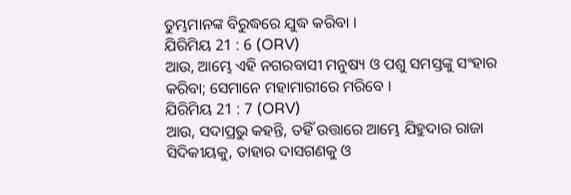ତୁମ୍ଭମାନଙ୍କ ବିରୁଦ୍ଧରେ ଯୁଦ୍ଧ କରିବା ।
ଯିରିମିୟ 21 : 6 (ORV)
ଆଉ, ଆମ୍ଭେ ଏହି ନଗରବାସୀ ମନୁଷ୍ୟ ଓ ପଶୁ ସମସ୍ତଙ୍କୁ ସଂହାର କରିବା; ସେମାନେ ମହାମାରୀରେ ମରିବେ ।
ଯିରିମିୟ 21 : 7 (ORV)
ଆଉ, ସଦାପ୍ରଭୁ କହନ୍ତି, ତହିଁ ଉତ୍ତାରେ ଆମ୍ଭେ ଯିହୁଦାର ରାଜା ସିଦିକୀୟକୁ, ତାହାର ଦାସଗଣକୁ ଓ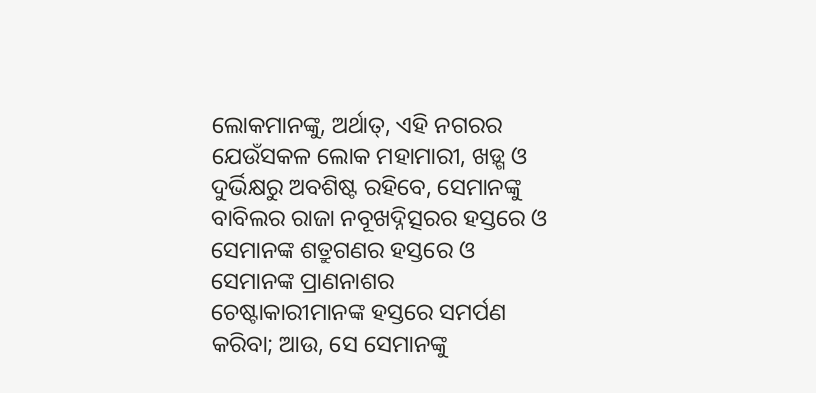ଲୋକମାନଙ୍କୁ, ଅର୍ଥାତ୍, ଏହି ନଗରର ଯେଉଁସକଳ ଲୋକ ମହାମାରୀ, ଖଡ଼୍ଗ ଓ ଦୁର୍ଭିକ୍ଷରୁ ଅବଶିଷ୍ଟ ରହିବେ, ସେମାନଙ୍କୁ ବାବିଲର ରାଜା ନବୂଖଦ୍ନିତ୍ସରର ହସ୍ତରେ ଓ ସେମାନଙ୍କ ଶତ୍ରୁଗଣର ହସ୍ତରେ ଓ ସେମାନଙ୍କ ପ୍ରାଣନାଶର ଚେଷ୍ଟାକାରୀମାନଙ୍କ ହସ୍ତରେ ସମର୍ପଣ କରିବା; ଆଉ, ସେ ସେମାନଙ୍କୁ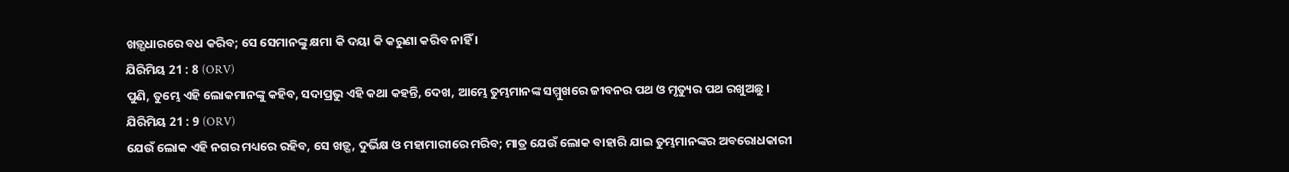ଖଡ଼୍ଗଧାରରେ ବଧ କରିବ; ସେ ସେମାନଙ୍କୁ କ୍ଷମା କି ଦୟା କି କରୁଣା କରିବ ନାହିଁ ।
ଯିରିମିୟ 21 : 8 (ORV)
ପୁଣି, ତୁମ୍ଭେ ଏହି ଲୋକମାନଙ୍କୁ କହିବ, ସଦାପ୍ରଭୁ ଏହି କଥା କହନ୍ତି, ଦେଖ, ଆମ୍ଭେ ତୁମ୍ଭମାନଙ୍କ ସମ୍ମୁଖରେ ଜୀବନର ପଥ ଓ ମୃତ୍ୟୁର ପଥ ରଖୁଅଛୁ ।
ଯିରିମିୟ 21 : 9 (ORV)
ଯେଉଁ ଲୋକ ଏହି ନଗର ମଧ୍ୟରେ ରହିବ, ସେ ଖଡ଼୍ଗ, ଦୁର୍ଭିକ୍ଷ ଓ ମହାମାରୀରେ ମରିବ; ମାତ୍ର ଯେଉଁ ଲୋକ ବାହାରି ଯାଇ ତୁମ୍ଭମାନଙ୍କର ଅବରୋଧକାରୀ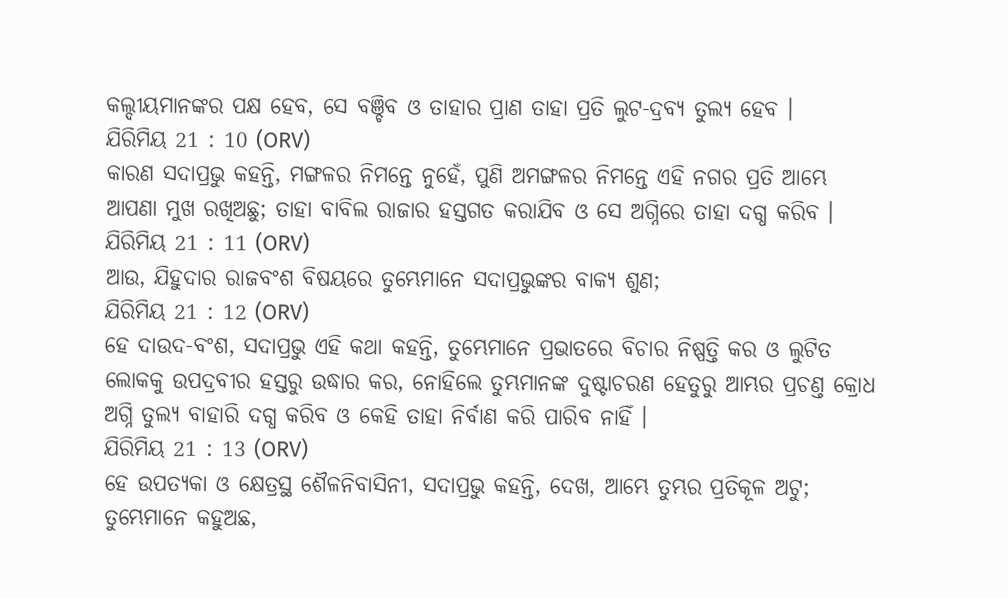କଲ୍ଦୀୟମାନଙ୍କର ପକ୍ଷ ହେବ, ସେ ବଞ୍ଚିବ ଓ ତାହାର ପ୍ରାଣ ତାହା ପ୍ରତି ଲୁଟ-ଦ୍ରବ୍ୟ ତୁଲ୍ୟ ହେବ ।
ଯିରିମିୟ 21 : 10 (ORV)
କାରଣ ସଦାପ୍ରଭୁ କହନ୍ତି, ମଙ୍ଗଳର ନିମନ୍ତେ ନୁହେଁ, ପୁଣି ଅମଙ୍ଗଳର ନିମନ୍ତେ ଏହି ନଗର ପ୍ରତି ଆମ୍ଭେ ଆପଣା ମୁଖ ରଖିଅଛୁ; ତାହା ବାବିଲ ରାଜାର ହସ୍ତଗତ କରାଯିବ ଓ ସେ ଅଗ୍ନିରେ ତାହା ଦଗ୍ଧ କରିବ ।
ଯିରିମିୟ 21 : 11 (ORV)
ଆଉ, ଯିହୁଦାର ରାଜବଂଶ ବିଷୟରେ ତୁମ୍ଭେମାନେ ସଦାପ୍ରଭୁଙ୍କର ବାକ୍ୟ ଶୁଣ;
ଯିରିମିୟ 21 : 12 (ORV)
ହେ ଦାଉଦ-ବଂଶ, ସଦାପ୍ରଭୁ ଏହି କଥା କହନ୍ତି, ତୁମ୍ଭେମାନେ ପ୍ରଭାତରେ ବିଚାର ନିଷ୍ପତ୍ତି କର ଓ ଲୁଟିତ ଲୋକକୁ ଉପଦ୍ରବୀର ହସ୍ତରୁ ଉଦ୍ଧାର କର, ନୋହିଲେ ତୁମ୍ଭମାନଙ୍କ ଦୁଷ୍ଟାଚରଣ ହେତୁରୁ ଆମ୍ଭର ପ୍ରଚଣ୍ତ କ୍ରୋଧ ଅଗ୍ନି ତୁଲ୍ୟ ବାହାରି ଦଗ୍ଧ କରିବ ଓ କେହି ତାହା ନିର୍ବାଣ କରି ପାରିବ ନାହିଁ ।
ଯିରିମିୟ 21 : 13 (ORV)
ହେ ଉପତ୍ୟକା ଓ କ୍ଷେତ୍ରସ୍ଥ ଶୈଳନିବାସିନୀ, ସଦାପ୍ରଭୁ କହନ୍ତି, ଦେଖ, ଆମ୍ଭେ ତୁମ୍ଭର ପ୍ରତିକୂଳ ଅଟୁ; ତୁମ୍ଭେମାନେ କହୁଅଛ,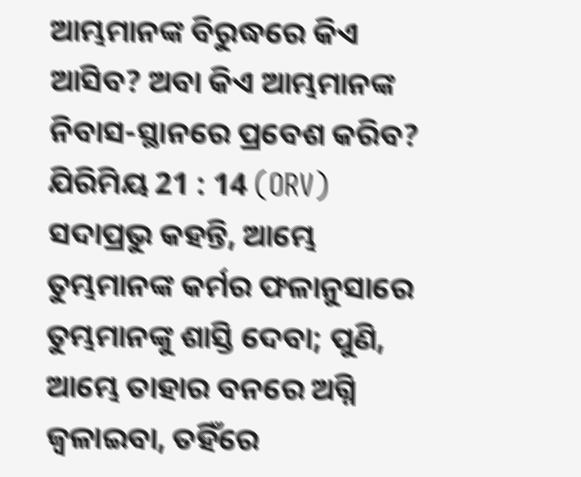ଆମ୍ଭମାନଙ୍କ ବିରୁଦ୍ଧରେ କିଏ ଆସିବ? ଅବା କିଏ ଆମ୍ଭମାନଙ୍କ ନିବାସ-ସ୍ଥାନରେ ପ୍ରବେଶ କରିବ?
ଯିରିମିୟ 21 : 14 (ORV)
ସଦାପ୍ରଭୁ କହନ୍ତି, ଆମ୍ଭେ ତୁମ୍ଭମାନଙ୍କ କର୍ମର ଫଳାନୁସାରେ ତୁମ୍ଭମାନଙ୍କୁ ଶାସ୍ତି ଦେବା; ପୁଣି, ଆମ୍ଭେ ତାହାର ବନରେ ଅଗ୍ନି ଜ୍ଵଳାଇବା, ତହିଁରେ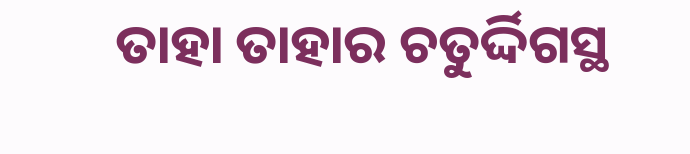ତାହା ତାହାର ଚତୁର୍ଦ୍ଦିଗସ୍ଥ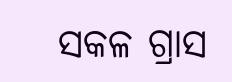ସକଳ ଗ୍ରାସ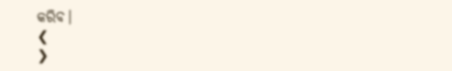କରିବ।
❮
❯